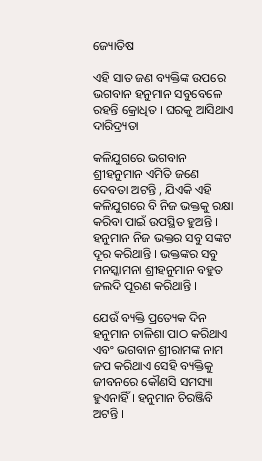ଜ୍ୟୋତିଷ

ଏହି ସାତ ଜଣ ବ୍ୟକ୍ତିଙ୍କ ଉପରେ ଭଗବାନ ହନୁମାନ ସବୁବେଳେ ରହନ୍ତି କ୍ରୋଧିତ । ଘରକୁ ଆସିଥାଏ ଦାରିଦ୍ର୍ୟତା

କଳିଯୁଗରେ ଭଗବାନ ଶ୍ରୀହନୁମାନ ଏମିତି ଜଣେ ଦେବତା ଅଟନ୍ତି , ଯିଏକି ଏହି କଳିଯୁଗରେ ବି ନିଜ ଭକ୍ତକୁ ରକ୍ଷା କରିବା ପାଇଁ ଉପସ୍ଥିତ ହୁଅନ୍ତି । ହନୁମାନ ନିଜ ଭକ୍ତର ସବୁ ସଙ୍କଟ ଦୂର କରିଥାନ୍ତି । ଭକ୍ତଙ୍କର ସବୁ ମନସ୍କାମନା ଶ୍ରୀହନୁମାନ ବହୁତ ଜଲଦି ପୂରଣ କରିଥାନ୍ତି ।

ଯେଉଁ ବ୍ୟକ୍ତି ପ୍ରତ୍ୟେକ ଦିନ ହନୁମାନ ଚାଳିଶା ପାଠ କରିଥାଏ ଏବଂ ଭଗବାନ ଶ୍ରୀରାମଙ୍କ ନାମ ଜପ କରିଥାଏ ସେହି ବ୍ୟକ୍ତିକୁ ଜୀବନରେ କୌଣସି ସମସ୍ୟା ହୁଏନାହିଁ । ହନୁମାନ ଚିରଞ୍ଜିବି ଅଟନ୍ତି ।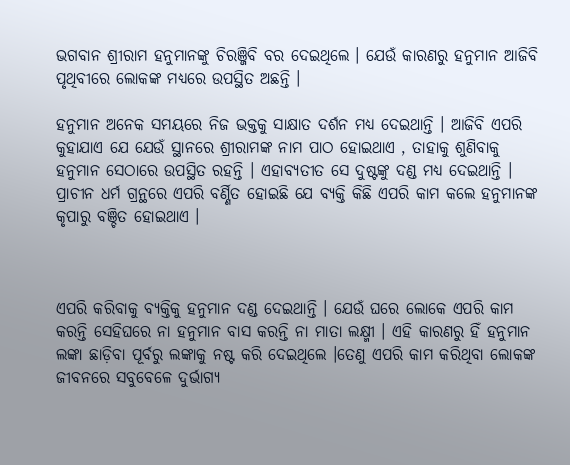ଭଗବାନ ଶ୍ରୀରାମ ହନୁମାନଙ୍କୁ ଚିରଞ୍ଜିବି ବର ଦେଇଥିଲେ । ଯେଉଁ କାରଣରୁ ହନୁମାନ ଆଜିବି ପୃଥିବୀରେ ଲୋକଙ୍କ ମଧ୍ୟରେ ଉପସ୍ଥିତ ଅଛନ୍ତି ।

ହନୁମାନ ଅନେକ ସମୟରେ ନିଜ ଭକ୍ତକୁ ସାକ୍ଷାତ ଦର୍ଶନ ମଧ୍ୟ ଦେଇଥାନ୍ତି । ଆଜିବି ଏପରି କୁହାଯାଏ ଯେ ଯେଉଁ ସ୍ଥାନରେ ଶ୍ରୀରାମଙ୍କ ନାମ ପାଠ ହୋଇଥାଏ , ତାହାକୁ ଶୁଣିବାକୁ ହନୁମାନ ସେଠାରେ ଉପସ୍ଥିତ ରହନ୍ତି । ଏହାବ୍ୟତୀତ ସେ ଦୁଷ୍ଟଙ୍କୁ ଦଣ୍ଡ ମଧ୍ୟ ଦେଇଥାନ୍ତି । ପ୍ରାଚୀନ ଧର୍ମ ଗ୍ରନ୍ଥରେ ଏପରି ବର୍ଣ୍ଣିତ ହୋଇଛି ଯେ ବ୍ୟକ୍ତି କିଛି ଏପରି କାମ କଲେ ହନୁମାନଙ୍କ କୃପାରୁ ବଞ୍ଚିତ ହୋଇଥାଏ ।



ଏପରି କରିବାକୁ ବ୍ୟକ୍ତିକୁ ହନୁମାନ ଦଣ୍ଡ ଦେଇଥାନ୍ତି । ଯେଉଁ ଘରେ ଲୋକେ ଏପରି କାମ କରନ୍ତି ସେହିଘରେ ନା ହନୁମାନ ବାସ କରନ୍ତି ନା ମାତା ଲକ୍ଷ୍ମୀ । ଏହି କାରଣରୁ ହିଁ ହନୁମାନ ଲଙ୍କା ଛାଡ଼ିବା ପୂର୍ବରୁ ଲଙ୍କାକୁ ନଷ୍ଟ କରି ଦେଇଥିଲେ ।ତେଣୁ ଏପରି କାମ କରିଥିବା ଲୋକଙ୍କ ଜୀବନରେ ସବୁବେଳେ ଦୁର୍ଭାଗ୍ୟ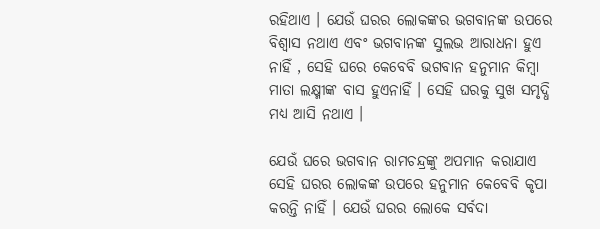ରହିଥାଏ । ଯେଉଁ ଘରର ଲୋକଙ୍କର ଭଗବାନଙ୍କ ଉପରେ ବିଶ୍ୱାସ ନଥାଏ ଏବଂ ଭଗବାନଙ୍କ ସୁଲଭ ଆରାଧନା ହୁଏ ନାହିଁ , ସେହି ଘରେ କେବେବି ଭଗବାନ ହନୁମାନ କିମ୍ବା ମାତା ଲକ୍ଷ୍ମୀଙ୍କ ବାସ ହୁଏନାହିଁ । ସେହି ଘରକୁ ସୁଖ ସମୃଦ୍ଧି ମଧ୍ୟ ଆସି ନଥାଏ ।

ଯେଉଁ ଘରେ ଭଗବାନ ରାମଚନ୍ଦ୍ରଙ୍କୁ ଅପମାନ କରାଯାଏ ସେହି ଘରର ଲୋକଙ୍କ ଉପରେ ହନୁମାନ କେବେବି କୃପା କରନ୍ତି ନାହିଁ । ଯେଉଁ ଘରର ଲୋକେ ସର୍ବଦା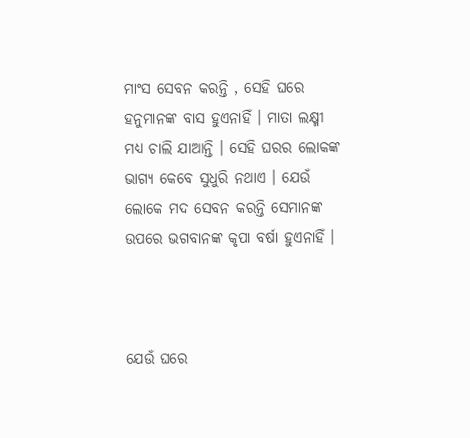ମାଂସ ସେବନ କରନ୍ତି , ସେହି ଘରେ ହନୁମାନଙ୍କ ବାସ ହୁଏନାହିଁ । ମାତା ଲକ୍ଷ୍ମୀ ମଧ୍ୟ ଚାଲି ଯାଆନ୍ତି । ସେହି ଘରର ଲୋକଙ୍କ ଭାଗ୍ୟ କେବେ ସୁଧୁରି ନଥାଏ । ଯେଉଁ ଲୋକେ ମଦ ସେବନ କରନ୍ତି ସେମାନଙ୍କ ଉପରେ ଭଗବାନଙ୍କ କୃପା ବର୍ଷା ହୁଏନାହିଁ ।



ଯେଉଁ ଘରେ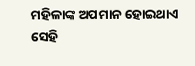ମହିଳାଙ୍କ ଅପମାନ ହୋଇଥାଏ ସେହି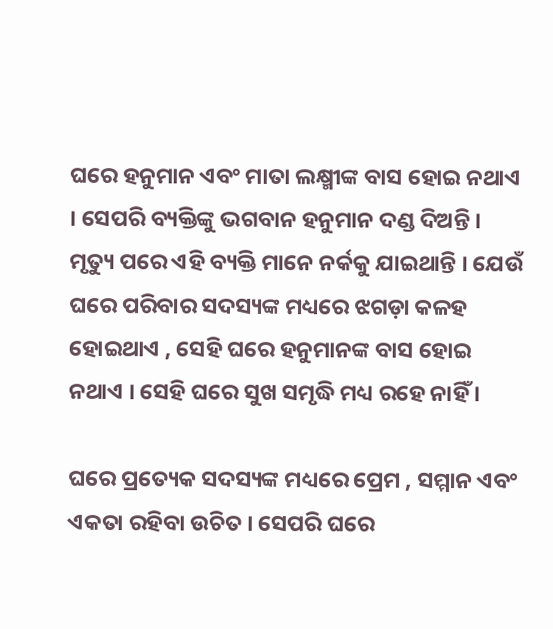ଘରେ ହନୁମାନ ଏବଂ ମାତା ଲକ୍ଷ୍ମୀଙ୍କ ବାସ ହୋଇ ନଥାଏ । ସେପରି ବ୍ୟକ୍ତିଙ୍କୁ ଭଗବାନ ହନୁମାନ ଦଣ୍ଡ ଦିଅନ୍ତି । ମୃତ୍ୟୁ ପରେ ଏହି ବ୍ୟକ୍ତି ମାନେ ନର୍କକୁ ଯାଇଥାନ୍ତି । ଯେଉଁ ଘରେ ପରିବାର ସଦସ୍ୟଙ୍କ ମଧ୍ୟରେ ଝଗଡ଼ା କଳହ ହୋଇଥାଏ , ସେହି ଘରେ ହନୁମାନଙ୍କ ବାସ ହୋଇ ନଥାଏ । ସେହି ଘରେ ସୁଖ ସମୃଦ୍ଧି ମଧ୍ୟ ରହେ ନାହିଁ ।

ଘରେ ପ୍ରତ୍ୟେକ ସଦସ୍ୟଙ୍କ ମଧ୍ୟରେ ପ୍ରେମ , ସମ୍ମାନ ଏବଂ ଏକତା ରହିବା ଉଚିତ । ସେପରି ଘରେ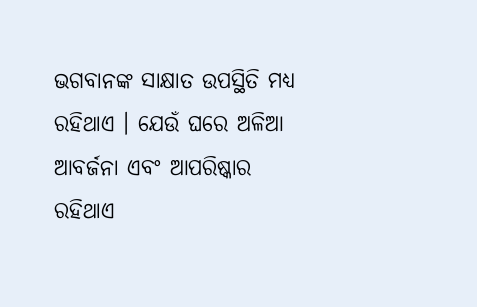ଭଗବାନଙ୍କ ସାକ୍ଷାତ ଉପସ୍ଥିତି ମଧ୍ୟ ରହିଥାଏ । ଯେଉଁ ଘରେ ଅଳିଆ ଆବର୍ଜନା ଏବଂ ଆପରିଷ୍କାର ରହିଥାଏ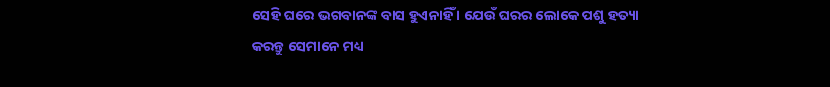ସେହି ଘରେ ଭଗବାନଙ୍କ ବାସ ହୁଏନାହିଁ । ଯେଉଁ ଘରର ଲୋକେ ପଶୁ ହତ୍ୟା କରନ୍ତୁ ସେମାନେ ମଧ୍ୟ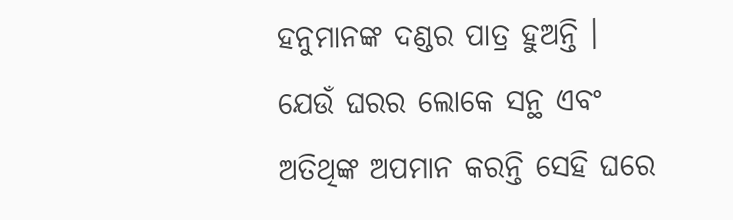ହନୁମାନଙ୍କ ଦଣ୍ଡର ପାତ୍ର ହୁଅନ୍ତି । ଯେଉଁ ଘରର ଲୋକେ ସନ୍ଥ ଏବଂ ଅତିଥିଙ୍କ ଅପମାନ କରନ୍ତି ସେହି ଘରେ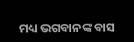ମଧ୍ୟ ଭଗବାନଙ୍କ ବାସ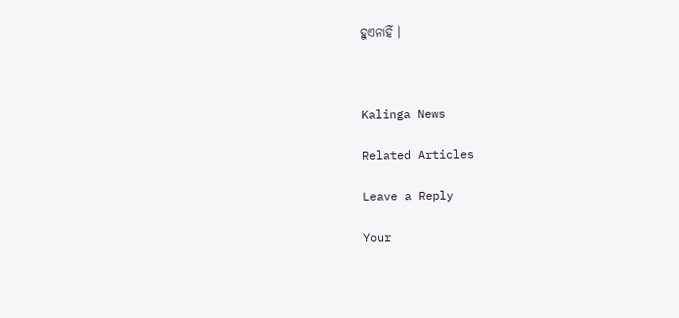ହୁଏନାହିଁ ।



Kalinga News

Related Articles

Leave a Reply

Your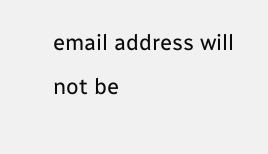email address will not be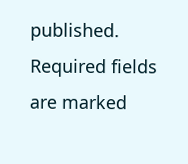published. Required fields are marked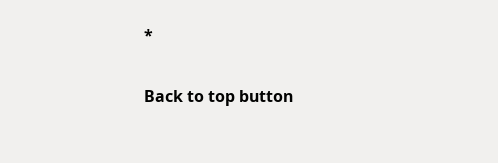*

Back to top button